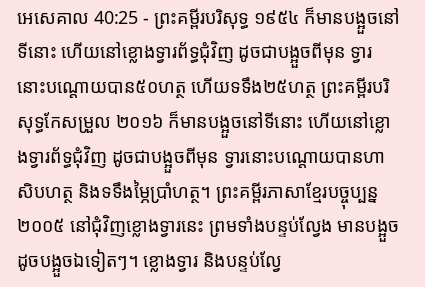អេសេគាល 40:25 - ព្រះគម្ពីរបរិសុទ្ធ ១៩៥៤ ក៏មានបង្អួចនៅទីនោះ ហើយនៅខ្លោងទ្វារព័ទ្ធជុំវិញ ដូចជាបង្អួចពីមុន ទ្វារនោះបណ្តោយបាន៥០ហត្ថ ហើយទទឹង២៥ហត្ថ ព្រះគម្ពីរបរិសុទ្ធកែសម្រួល ២០១៦ ក៏មានបង្អួចនៅទីនោះ ហើយនៅខ្លោងទ្វារព័ទ្ធជុំវិញ ដូចជាបង្អួចពីមុន ទ្វារនោះបណ្តោយបានហាសិបហត្ថ និងទទឹងម្ភៃប្រាំហត្ថ។ ព្រះគម្ពីរភាសាខ្មែរបច្ចុប្បន្ន ២០០៥ នៅជុំវិញខ្លោងទ្វារនេះ ព្រមទាំងបន្ទប់ល្វែង មានបង្អួច ដូចបង្អួចឯទៀតៗ។ ខ្លោងទ្វារ និងបន្ទប់ល្វែ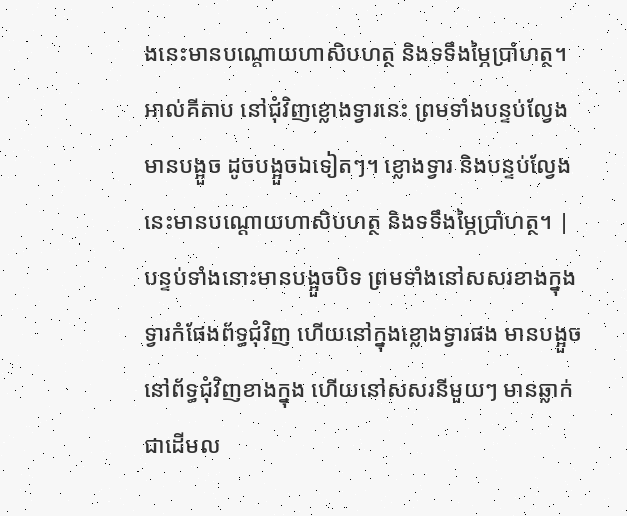ងនេះមានបណ្ដោយហាសិបហត្ថ និងទទឹងម្ភៃប្រាំហត្ថ។ អាល់គីតាប នៅជុំវិញខ្លោងទ្វារនេះ ព្រមទាំងបន្ទប់ល្វែង មានបង្អួច ដូចបង្អួចឯទៀតៗ។ ខ្លោងទ្វារ និងបន្ទប់ល្វែងនេះមានបណ្ដោយហាសិបហត្ថ និងទទឹងម្ភៃប្រាំហត្ថ។ |
បន្ទប់ទាំងនោះមានបង្អួចបិទ ព្រមទាំងនៅសសរខាងក្នុងទ្វារកំផែងព័ទ្ធជុំវិញ ហើយនៅក្នុងខ្លោងទ្វារផង មានបង្អួចនៅព័ទ្ធជុំវិញខាងក្នុង ហើយនៅសសរនីមួយៗ មានឆ្លាក់ជាដើមល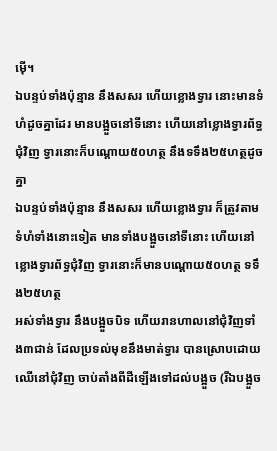ម៉ើ។
ឯបន្ទប់ទាំងប៉ុន្មាន នឹងសសរ ហើយខ្លោងទ្វារ នោះមានទំហំដូចគ្នាដែរ មានបង្អួចនៅទីនោះ ហើយនៅខ្លោងទ្វារព័ទ្ធជុំវិញ ទ្វារនោះក៏បណ្តោយ៥០ហត្ថ នឹងទទឹង២៥ហត្ថដូចគ្នា
ឯបន្ទប់ទាំងប៉ុន្មាន នឹងសសរ ហើយខ្លោងទ្វារ ក៏ត្រូវតាមទំហំទាំងនោះទៀត មានទាំងបង្អួចនៅទីនោះ ហើយនៅខ្លោងទ្វារព័ទ្ធជុំវិញ ទ្វារនោះក៏មានបណ្តោយ៥០ហត្ថ ទទឹង២៥ហត្ថ
អស់ទាំងទ្វារ នឹងបង្អួចបិទ ហើយរានហាលនៅជុំវិញទាំង៣ជាន់ ដែលប្រទល់មុខនឹងមាត់ទ្វារ បានស្រោបដោយឈើនៅជុំវិញ ចាប់តាំងពីដីឡើងទៅដល់បង្អួច (រីឯបង្អួច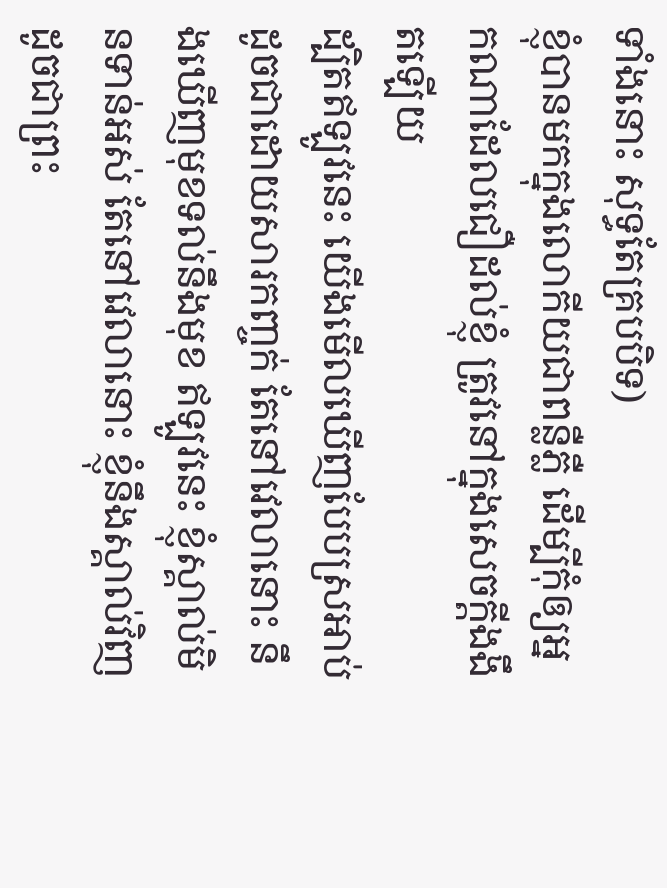ទាំងនោះ សុទ្ធតែគ្របបិទ)
ខ្ញុំបានមកក្នុងលោកីយជាពន្លឺភ្លឺ ដើម្បីកុំឲ្យអ្នកណាដែលជឿដល់ខ្ញុំ ត្រូវនៅក្នុងសេចក្ដីងងឹតឡើយ
ដ្បិតឥឡូវនេះ យើងមើលឃើញបែបស្រអាប់ ដូចជាដោយសារកញ្ចក់ តែនៅវេលានោះ នឹងឃើញមុខទល់នឹងមុខ ឥឡូវនេះ ខ្ញុំស្គាល់មិនទាន់អស់ តែនៅវេលានោះ ខ្ញុំនឹងស្គាល់វិញ ដូចជាព្រះ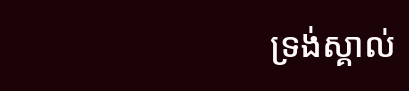ទ្រង់ស្គាល់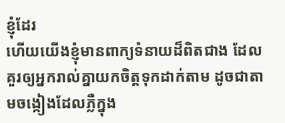ខ្ញុំដែរ
ហើយយើងខ្ញុំមានពាក្យទំនាយដ៏ពិតជាង ដែលគួរឲ្យអ្នករាល់គ្នាយកចិត្តទុកដាក់តាម ដូចជាតាមចង្កៀងដែលភ្លឺក្នុង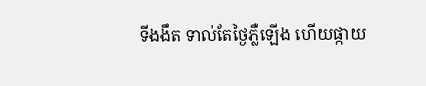ទីងងឹត ទាល់តែថ្ងៃភ្លឺឡើង ហើយផ្កាយ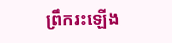ព្រឹករះឡើង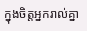ក្នុងចិត្តអ្នករាល់គ្នា